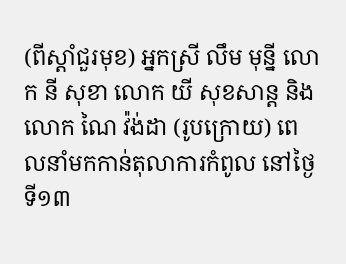(ពីស្ដាំជួរមុខ) អ្នកស្រី លឹម មុន្នី លោក នី សុខា លោក យី សុខសាន្ត និងលោក ណៃ វ៉ង់ដា (រូបក្រោយ) ពេលនាំមកកាន់តុលាការកំពូល នៅថ្ងៃទី១៣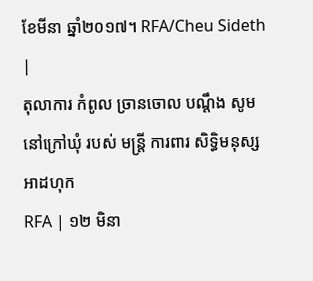ខែមីនា ឆ្នាំ២០១៧។ RFA/Cheu Sideth |
តុលាការ កំពូល ច្រានចោល បណ្ដឹង សូម នៅក្រៅឃុំ របស់ មន្ត្រី ការពារ សិទ្ធិមនុស្ស អាដហុក
RFA | ១២ មិនា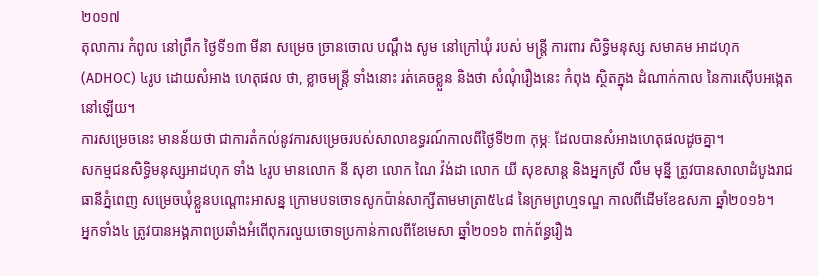២០១៧
តុលាការ កំពូល នៅព្រឹក ថ្ងៃទី១៣ មីនា សម្រេច ច្រានចោល បណ្ដឹង សូម នៅក្រៅឃុំ របស់ មន្ត្រី ការពារ សិទ្ធិមនុស្ស សមាគម អាដហុក (ADHOC) ៤រូប ដោយសំអាង ហេតុផល ថា, ខ្លាចមន្រ្តី ទាំងនោះ រត់គេចខ្លួន និងថា សំណុំរឿងនេះ កំពុង ស្ថិតក្នុង ដំណាក់កាល នៃការស៊ើបអង្កេត នៅឡើយ។
ការសម្រេចនេះ មានន័យថា ជាការតំកល់នូវការសម្រេចរបស់សាលាឧទ្ធរណ៍កាលពីថ្ងៃទី២៣ កុម្ភៈ ដែលបានសំអាងហេតុផលដូចគ្នា។
សកម្មជនសិទ្ធិមនុស្សអាដហុក ទាំង ៤រូប មានលោក នី សុខា លោក ណៃ វ៉ង់ដា លោក យី សុខសាន្ត និងអ្នកស្រី លឹម មុន្នី ត្រូវបានសាលាដំបូងរាជធានីភ្នំពេញ សម្រេចឃុំខ្លួនបណ្ដោះអាសន្ន ក្រោមបទចោទសូកប៉ាន់សាក្សីតាមមាត្រា៥៤៨ នៃក្រមព្រហ្មទណ្ឌ កាលពីដើមខែឧសភា ឆ្នាំ២០១៦។
អ្នកទាំង៤ ត្រូវបានអង្គភាពប្រឆាំងអំពើពុករលួយចោទប្រកាន់កាលពីខែមេសា ឆ្នាំ២០១៦ ពាក់ព័ន្ធរឿង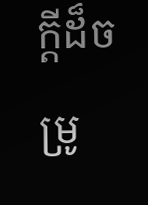ក្ដីដ៏ចម្រូ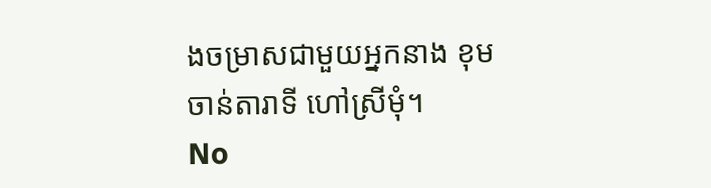ងចម្រាសជាមួយអ្នកនាង ខុម ចាន់តារាទី ហៅស្រីមុំ។
No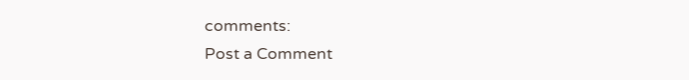comments:
Post a Comment